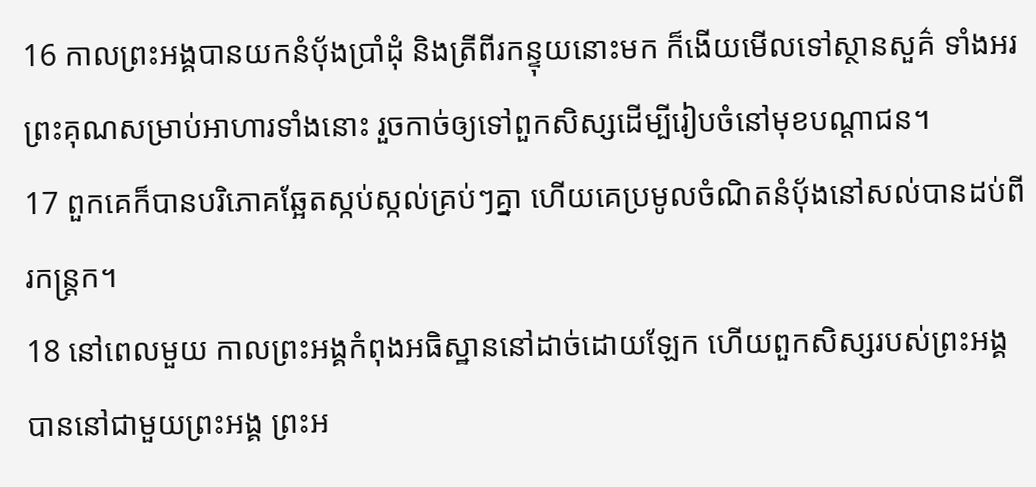16 កាលព្រះអង្គបានយកនំប៉័ងប្រាំដុំ និងត្រីពីរកន្ទុយនោះមក ក៏ងើយមើលទៅស្ថានសួគ៌ ទាំងអរព្រះគុណសម្រាប់អាហារទាំងនោះ រួចកាច់ឲ្យទៅពួកសិស្សដើម្បីរៀបចំនៅមុខបណ្ដាជន។
17 ពួកគេក៏បានបរិភោគឆ្អែតស្កប់ស្កល់គ្រប់ៗគ្នា ហើយគេប្រមូលចំណិតនំប៉័ងនៅសល់បានដប់ពីរកន្ដ្រក។
18 នៅពេលមួយ កាលព្រះអង្គកំពុងអធិស្ឋាននៅដាច់ដោយឡែក ហើយពួកសិស្សរបស់ព្រះអង្គបាននៅជាមួយព្រះអង្គ ព្រះអ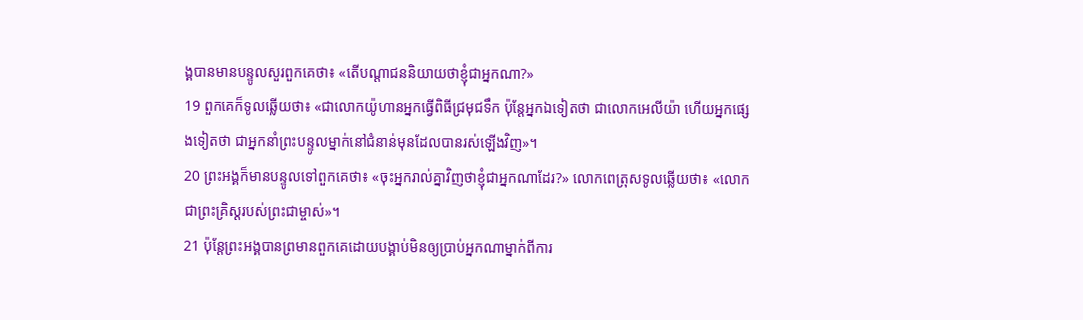ង្គបានមានបន្ទូលសួរពួកគេថា៖ «តើបណ្ដាជននិយាយថាខ្ញុំជាអ្នកណា?»
19 ពួកគេក៏ទូលឆ្លើយថា៖ «ជាលោកយ៉ូហានអ្នកធ្វើពិធីជ្រមុជទឹក ប៉ុន្ដែអ្នកឯទៀតថា ជាលោកអេលីយ៉ា ហើយអ្នកផ្សេងទៀតថា ជាអ្នកនាំព្រះបន្ទូលម្នាក់នៅជំនាន់មុនដែលបានរស់ឡើងវិញ»។
20 ព្រះអង្គក៏មានបន្ទូលទៅពួកគេថា៖ «ចុះអ្នករាល់គ្នាវិញថាខ្ញុំជាអ្នកណាដែរ?» លោកពេត្រុសទូលឆ្លើយថា៖ «លោកជាព្រះគ្រិស្ដរបស់ព្រះជាម្ចាស់»។
21 ប៉ុន្ដែព្រះអង្គបានព្រមានពួកគេដោយបង្គាប់មិនឲ្យប្រាប់អ្នកណាម្នាក់ពីការ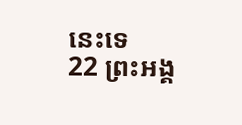នេះទេ
22 ព្រះអង្គ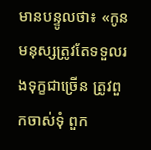មានបន្ទូលថា៖ «កូនមនុស្សត្រូវតែទទួលរងទុក្ខជាច្រើន ត្រូវពួកចាស់ទុំ ពួក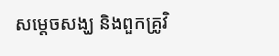សម្ដេចសង្ឃ និងពួកគ្រូវិ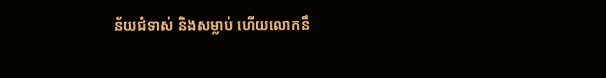ន័យជំទាស់ និងសម្លាប់ ហើយលោកនឹ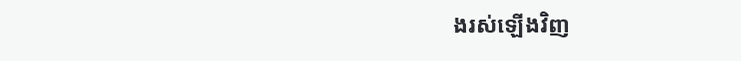ងរស់ឡើងវិញ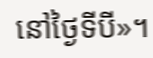នៅថ្ងៃទីបី»។